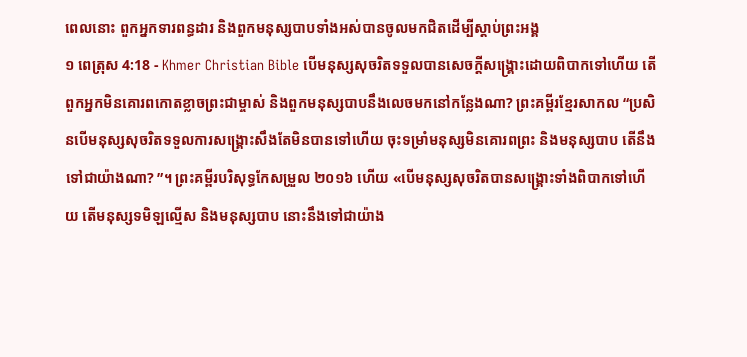ពេលនោះ ពួកអ្នកទារពន្ធដារ និងពួកមនុស្សបាបទាំងអស់បានចូលមកជិតដើម្បីស្ដាប់ព្រះអង្គ
១ ពេត្រុស 4:18 - Khmer Christian Bible បើមនុស្សសុចរិតទទួលបានសេចក្ដីសង្គ្រោះដោយពិបាកទៅហើយ តើពួកអ្នកមិនគោរពកោតខ្លាចព្រះជាម្ចាស់ និងពួកមនុស្សបាបនឹងលេចមកនៅកន្លែងណា? ព្រះគម្ពីរខ្មែរសាកល “ប្រសិនបើមនុស្សសុចរិតទទួលការសង្គ្រោះសឹងតែមិនបានទៅហើយ ចុះទម្រាំមនុស្សមិនគោរពព្រះ និងមនុស្សបាប តើនឹងទៅជាយ៉ាងណា? ”។ ព្រះគម្ពីរបរិសុទ្ធកែសម្រួល ២០១៦ ហើយ «បើមនុស្សសុចរិតបានសង្រ្គោះទាំងពិបាកទៅហើយ តើមនុស្សទមិឡល្មើស និងមនុស្សបាប នោះនឹងទៅជាយ៉ាង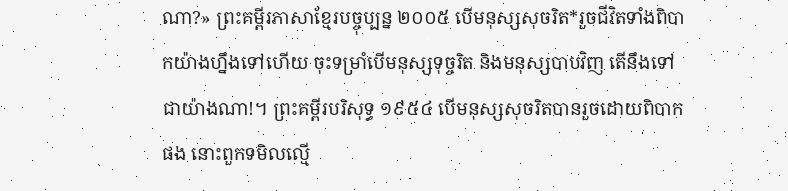ណា?» ព្រះគម្ពីរភាសាខ្មែរបច្ចុប្បន្ន ២០០៥ បើមនុស្សសុចរិត*រួចជីវិតទាំងពិបាកយ៉ាងហ្នឹងទៅហើយ ចុះទម្រាំបើមនុស្សទុច្ចរិត និងមនុស្សបាបវិញ តើនឹងទៅជាយ៉ាងណា!។ ព្រះគម្ពីរបរិសុទ្ធ ១៩៥៤ បើមនុស្សសុចរិតបានរួចដោយពិបាកផង នោះពួកទមិលល្មើ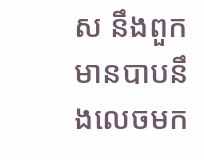ស នឹងពួកមានបាបនឹងលេចមក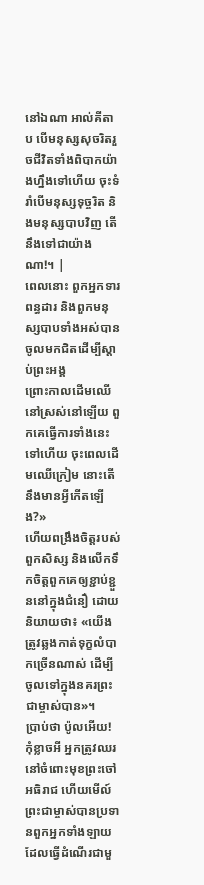នៅឯណា អាល់គីតាប បើមនុស្សសុចរិតរួចជីវិតទាំងពិបាកយ៉ាងហ្នឹងទៅហើយ ចុះទំរាំបើមនុស្សទុច្ចរិត និងមនុស្សបាបវិញ តើនឹងទៅជាយ៉ាងណា!។ |
ពេលនោះ ពួកអ្នកទារពន្ធដារ និងពួកមនុស្សបាបទាំងអស់បានចូលមកជិតដើម្បីស្ដាប់ព្រះអង្គ
ព្រោះកាលដើមឈើនៅស្រស់នៅឡើយ ពួកគេធ្វើការទាំងនេះទៅហើយ ចុះពេលដើមឈើក្រៀម នោះតើនឹងមានអ្វីកើតឡើង?»
ហើយពង្រឹងចិត្ដរបស់ពួកសិស្ស និងលើកទឹកចិត្ដពួកគេឲ្យខ្ជាប់ខ្ជួននៅក្នុងជំនឿ ដោយនិយាយថា៖ «យើងត្រូវឆ្លងកាត់ទុក្ខលំបាកច្រើនណាស់ ដើម្បីចូលទៅក្នុងនគរព្រះជាម្ចាស់បាន»។
ប្រាប់ថា ប៉ូលអើយ! កុំខ្លាចអី អ្នកត្រូវឈរនៅចំពោះមុខព្រះចៅអធិរាជ ហើយមើល៍ ព្រះជាម្ចាស់បានប្រទានពួកអ្នកទាំងឡាយដែលធ្វើដំណើរជាមួ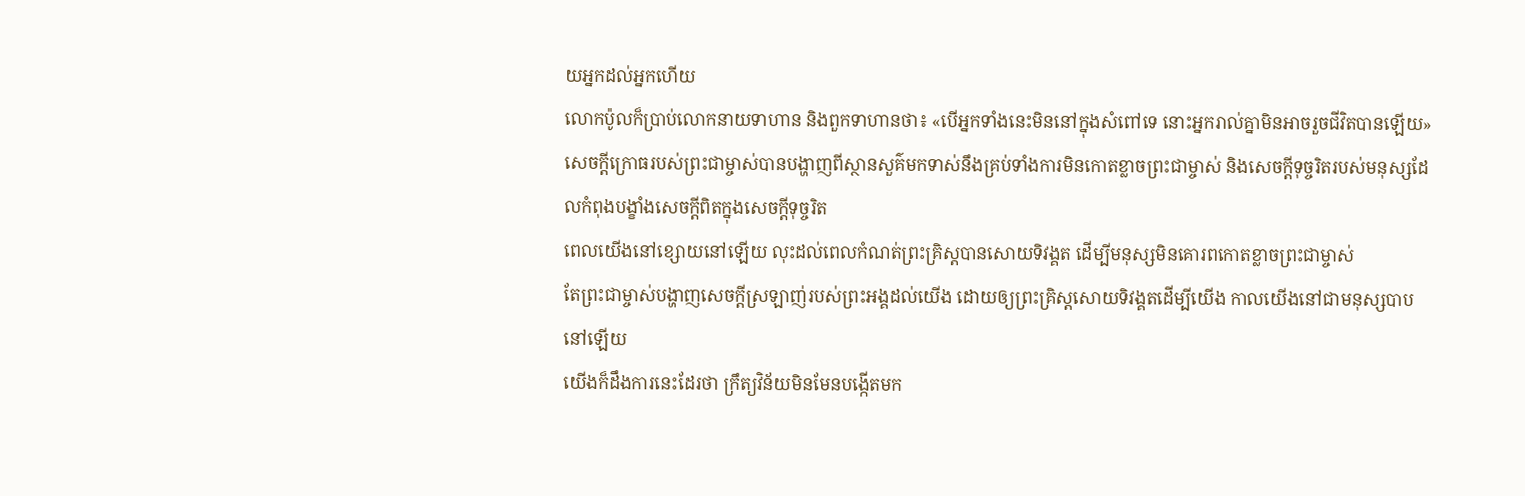យអ្នកដល់អ្នកហើយ
លោកប៉ូលក៏ប្រាប់លោកនាយទាហាន និងពួកទាហានថា៖ «បើអ្នកទាំងនេះមិននៅក្នុងសំពៅទេ នោះអ្នករាល់គ្នាមិនអាចរួចជីវិតបានឡើយ»
សេចក្ដីក្រោធរបស់ព្រះជាម្ចាស់បានបង្ហាញពីស្ថានសួគ៌មកទាស់នឹងគ្រប់ទាំងការមិនកោតខ្លាចព្រះជាម្ចាស់ និងសេចក្ដីទុច្ចរិតរបស់មនុស្សដែលកំពុងបង្ខាំងសេចក្ដីពិតក្នុងសេចក្ដីទុច្ចរិត
ពេលយើងនៅខ្សោយនៅឡើយ លុះដល់ពេលកំណត់ព្រះគ្រិស្ដបានសោយទិវង្គត ដើម្បីមនុស្សមិនគោរពកោតខ្លាចព្រះជាម្ចាស់
តែព្រះជាម្ចាស់បង្ហាញសេចក្ដីស្រឡាញ់របស់ព្រះអង្គដល់យើង ដោយឲ្យព្រះគ្រិស្ដសោយទិវង្គតដើម្បីយើង កាលយើងនៅជាមនុស្សបាបនៅឡើយ
យើងក៏ដឹងការនេះដែរថា ក្រឹត្យវិន័យមិនមែនបង្កើតមក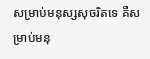សម្រាប់មនុស្សសុចរិតទេ គឺសម្រាប់មនុ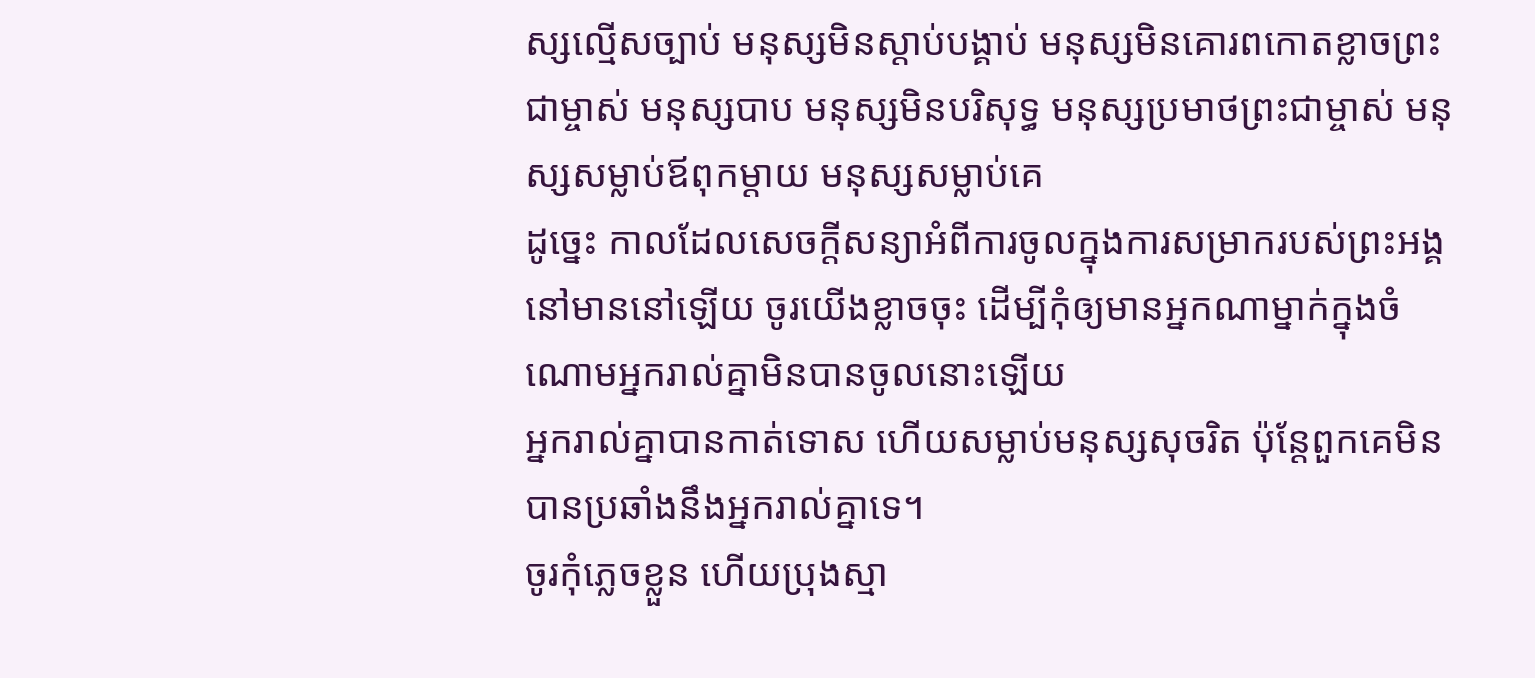ស្សល្មើសច្បាប់ មនុស្សមិនស្ដាប់បង្គាប់ មនុស្សមិនគោរពកោតខ្លាចព្រះជាម្ចាស់ មនុស្សបាប មនុស្សមិនបរិសុទ្ធ មនុស្សប្រមាថព្រះជាម្ចាស់ មនុស្សសម្លាប់ឪពុកម្ដាយ មនុស្សសម្លាប់គេ
ដូច្នេះ កាលដែលសេចក្ដីសន្យាអំពីការចូលក្នុងការសម្រាករបស់ព្រះអង្គនៅមាននៅឡើយ ចូរយើងខ្លាចចុះ ដើម្បីកុំឲ្យមានអ្នកណាម្នាក់ក្នុងចំណោមអ្នករាល់គ្នាមិនបានចូលនោះឡើយ
អ្នករាល់គ្នាបានកាត់ទោស ហើយសម្លាប់មនុស្សសុចរិត ប៉ុន្ដែពួកគេមិនបានប្រឆាំងនឹងអ្នករាល់គ្នាទេ។
ចូរកុំភ្លេចខ្លួន ហើយប្រុងស្មា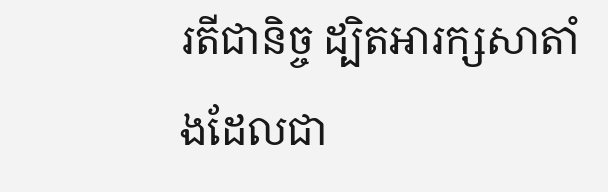រតីជានិច្ច ដ្បិតអារក្សសាតាំងដែលជា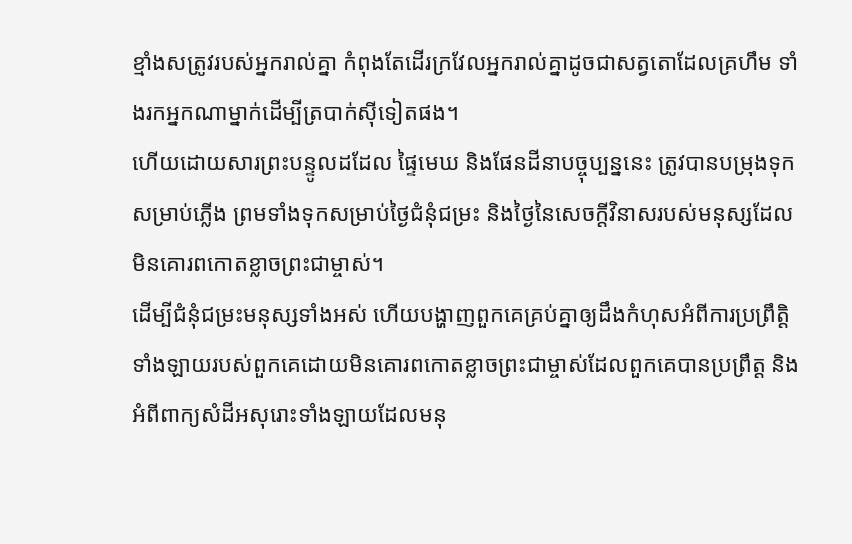ខ្មាំងសត្រូវរបស់អ្នករាល់គ្នា កំពុងតែដើរក្រវែលអ្នករាល់គ្នាដូចជាសត្វតោដែលគ្រហឹម ទាំងរកអ្នកណាម្នាក់ដើម្បីត្របាក់ស៊ីទៀតផង។
ហើយដោយសារព្រះបន្ទូលដដែល ផ្ទៃមេឃ និងផែនដីនាបច្ចុប្បន្ននេះ ត្រូវបានបម្រុងទុកសម្រាប់ភ្លើង ព្រមទាំងទុកសម្រាប់ថ្ងៃជំនុំជម្រះ និងថ្ងៃនៃសេចក្ដីវិនាសរបស់មនុស្សដែលមិនគោរពកោតខ្លាចព្រះជាម្ចាស់។
ដើម្បីជំនុំជម្រះមនុស្សទាំងអស់ ហើយបង្ហាញពួកគេគ្រប់គ្នាឲ្យដឹងកំហុសអំពីការប្រព្រឹត្ដិទាំងឡាយរបស់ពួកគេដោយមិនគោរពកោតខ្លាចព្រះជាម្ចាស់ដែលពួកគេបានប្រព្រឹត្ដ និងអំពីពាក្យសំដីអសុរោះទាំងឡាយដែលមនុ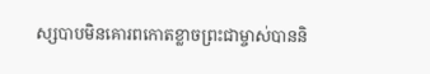ស្សបាបមិនគោរពកោតខ្លាចព្រះជាម្ចាស់បាននិ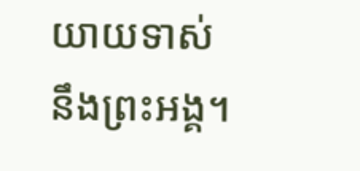យាយទាស់នឹងព្រះអង្គ។